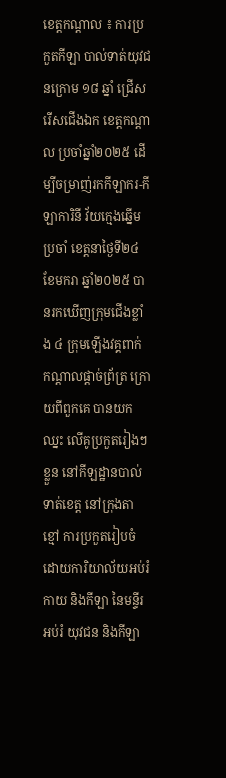ខេត្តកណ្តាល ៖ ការប្រកួតកីឡា បាល់ទាត់យុវជនក្រោម ១៨ ឆ្នាំ ជ្រើសរើសជើងឯក ខេត្តកណ្តាល ប្រចាំឆ្នាំ២០២៥ ដើម្បីចម្រាញ់រកកីឡាករ-កីឡាការិនី វ័យក្មេងឆ្នើមប្រចាំ ខេត្តនាថ្ងៃទី២៤ ខែមករា ឆ្នាំ២០២៥ បានរកឃើញក្រុមជើងខ្លាំង ៤ ក្រុមឡើងវគ្គពាក់ កណ្តាលផ្តាច់ព្រ័ត្រ ក្រោយពីពួកគេ បានយកឈ្នះ លើគូប្រកួតរៀងៗខ្លួន នៅកីឡដ្ឋានបាល់ទាត់ខេត្ត នៅក្រុងតាខ្មៅ ការប្រកួតរៀបចំដោយការិយាល័យអប់រំកាយ និងកីឡា នៃមន្ទីរអប់រំ យុវជន និងកីឡា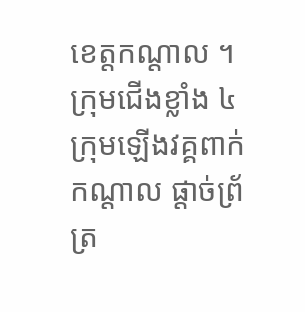ខេត្តកណ្តាល ។
ក្រុមជើងខ្លាំង ៤ ក្រុមឡើងវគ្គពាក់កណ្តាល ផ្តាច់ព្រ័ត្រ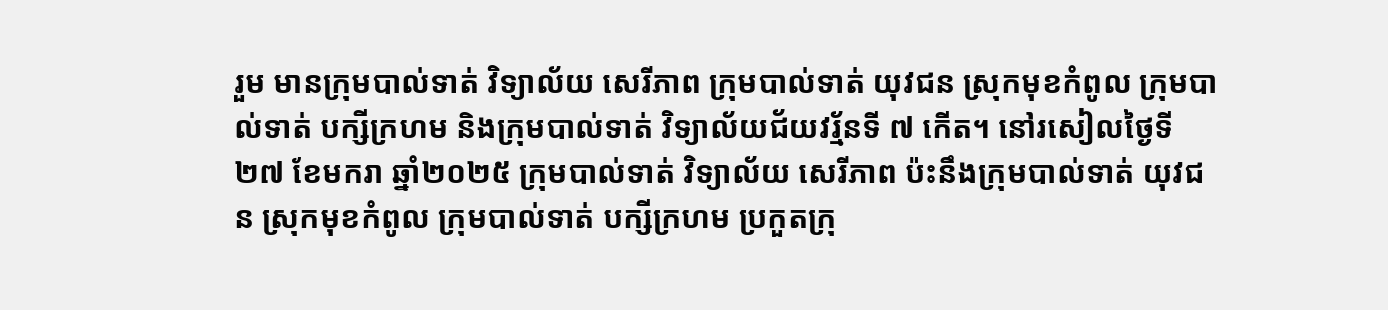រួម មានក្រុមបាល់ទាត់ វិទ្យាល័យ សេរីភាព ក្រុមបាល់ទាត់ យុវជន សុ្រកមុខកំពូល ក្រុមបាល់ទាត់ បក្សីក្រហម និងក្រុមបាល់ទាត់ វិទ្យាល័យជ័យវរ្ម័នទី ៧ កើត។ នៅរសៀលថ្ងៃទី២៧ ខែមករា ឆ្នាំ២០២៥ ក្រុមបាល់ទាត់ វិទ្យាល័យ សេរីភាព ប៉ះនឹងក្រុមបាល់ទាត់ យុវជន សុ្រកមុខកំពូល ក្រុមបាល់ទាត់ បក្សីក្រហម ប្រកួតក្រុ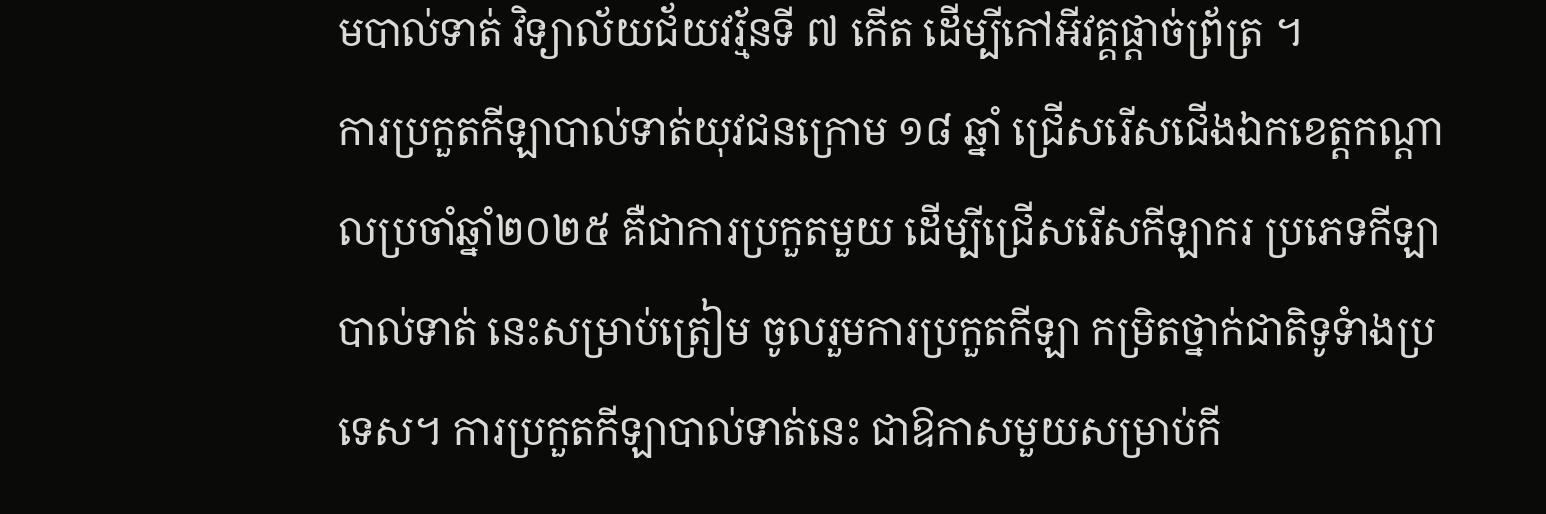មបាល់ទាត់ វិទ្យាល័យជ័យវរ្ម័នទី ៧ កើត ដើម្បីកៅអីវគ្គផ្តាច់ព្រ័ត្រ ។
ការប្រកួតកីឡាបាល់ទាត់យុវជនក្រោម ១៨ ឆ្នាំ ជ្រើសរើសជើងឯកខេត្តកណ្តាលប្រចាំឆ្នាំ២០២៥ គឺជាការប្រកួតមួយ ដើម្បីជ្រើសរើសកីឡាករ ប្រភេទកីឡាបាល់ទាត់ នេះសម្រាប់ត្រៀម ចូលរួមការប្រកួតកីឡា កម្រិតថ្នាក់ជាតិទូទំាងប្រទេស។ ការប្រកួតកីឡាបាល់ទាត់នេះ ជាឱកាសមួយសម្រាប់កី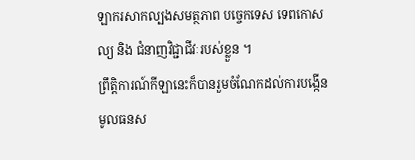ឡាករសាកល្បងសមត្ថភាព បច្ចេកទេស ទេពកោសល្យ និង ជំនាញវិជ្ជាជីវៈរបស់ខ្លួន ។
ព្រឹត្តិការណ៍កីឡានេះក៏បានរួមចំណែកដល់ការបង្កើនមូលធនស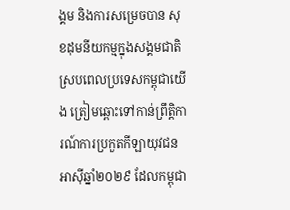ង្គម និងការសម្រេចបាន សុខដុមនីយកម្មក្នុងសង្គមជាតិ ស្របពេលប្រទេសកម្ពុជាយើង ត្រៀមឆ្ពោះទៅកាន់ព្រឹត្តិការណ៍ការប្រកួតកីឡាយុវជនអាស៊ីឆ្នាំ២០២៩ ដែលកម្ពុជា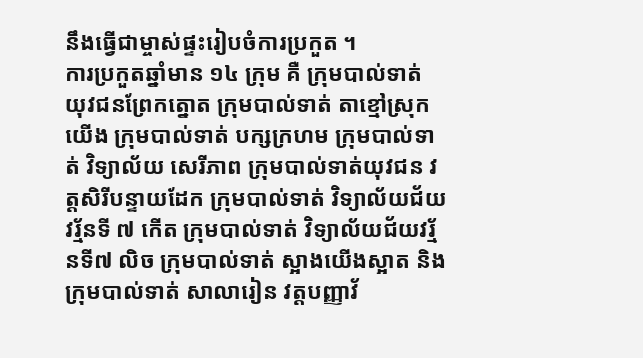នឹងធ្វើជាម្ចាស់ផ្ទះរៀបចំការប្រកួត ។
ការប្រកួតឆ្នាំមាន ១៤ ក្រុម គឺ ក្រុមបាល់ទាត់ យុវជនព្រែកត្នោត ក្រុមបាល់ទាត់ តាខ្មៅសុ្រកយើង ក្រុមបាល់ទាត់ បក្សក្រហម ក្រុមបាល់ទាត់ វិទ្យាល័យ សេរីភាព ក្រុមបាល់ទាត់យុវជន វត្តសិរីបន្ទាយដែក ក្រុមបាល់ទាត់ វិទ្យាល័យជ័យវរ្ម័នទី ៧ កើត ក្រុមបាល់ទាត់ វិទ្យាល័យជ័យវរ្ម័នទី៧ លិច ក្រុមបាល់ទាត់ ស្អាងយើងស្អាត និងក្រុមបាល់ទាត់ សាលារៀន វត្តបញ្ញាវ័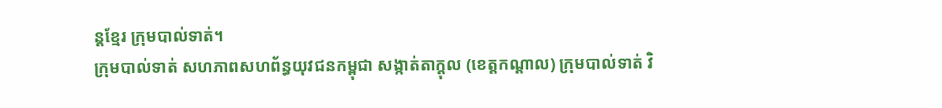ន្តខ្មែរ ក្រុមបាល់ទាត់។
ក្រុមបាល់ទាត់ សហភាពសហព័ន្ធយុវជនកម្ពុជា សង្កាត់តាក្តុល (ខេត្តកណ្តាល) ក្រុមបាល់ទាត់ វិ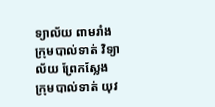ទ្យាល័យ ពាមរាំង ក្រុមបាល់ទាត់ វិទ្យាល័យ ព្រែកស្លែង ក្រុមបាល់ទាត់ យុវ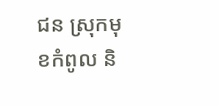ជន សុ្រកមុខកំពូល និ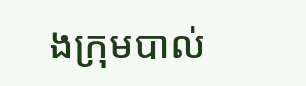ងក្រុមបាល់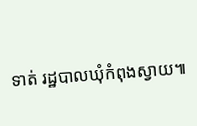ទាត់ រដ្ឋបាលឃុំកំពុងស្វាយ៕